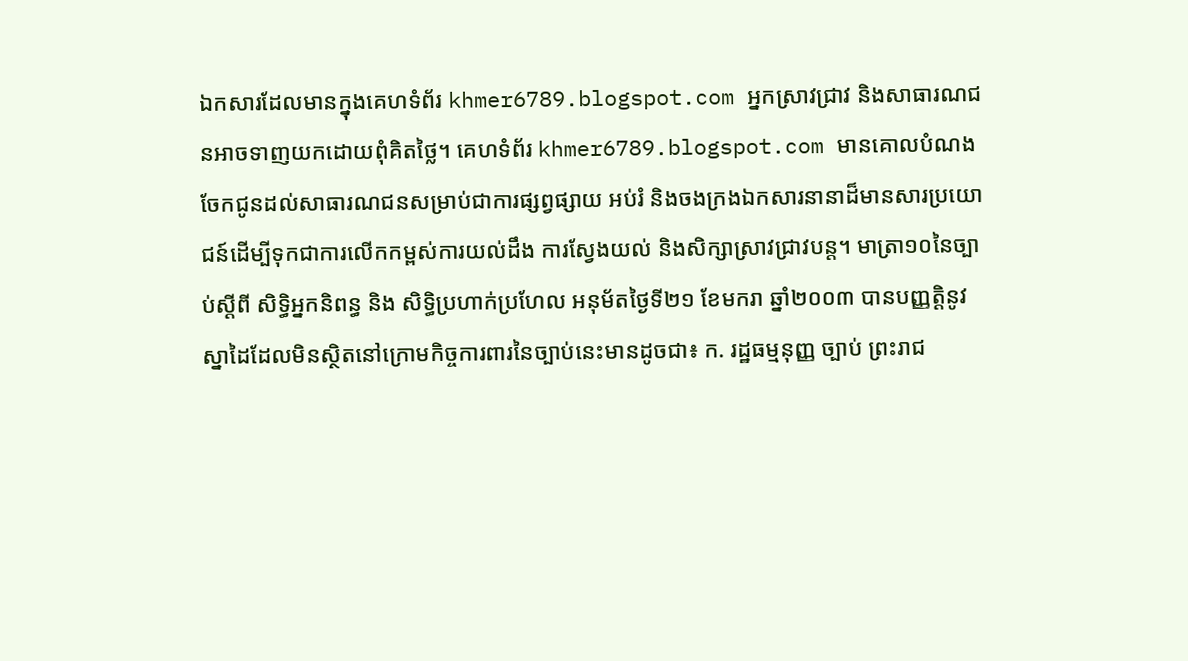ឯកសារដែលមានក្នុងគេហទំព័រ khmer6789.blogspot.com អ្នកស្រាវជ្រាវ និងសាធារណជនអាចទាញយកដោយពុំគិតថ្លៃ។ គេហទំព័រ khmer6789.blogspot.com មានគោលបំណងចែកជូនដល់សាធារណជនសម្រាប់ជាការផ្សព្វផ្សាយ អប់រំ និងចងក្រងឯកសារនានាដ៏មានសារប្រយោជន៍ដើម្បីទុកជាការលើកកម្ពស់ការយល់ដឹង ការស្វែងយល់ និងសិក្សាស្រាវជ្រាវបន្ត។ មាត្រា១០នៃច្បាប់ស្ដីពី សិទ្ធិអ្នកនិពន្ធ និង សិទ្ធិប្រហាក់ប្រហែល អនុម័តថ្ងៃទី២១ ខែមករា ឆ្នាំ២០០៣ បានបញ្ញត្ដិនូវស្នាដៃដែលមិនស្ថិតនៅក្រោមកិច្ចការពារនៃច្បាប់នេះមានដូចជា៖ ក. រដ្ឋធម្មនុញ្ញ ច្បាប់ ព្រះរាជ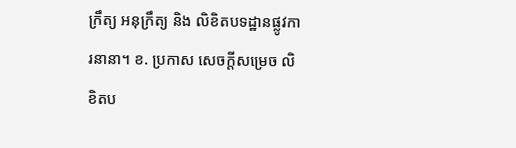ក្រឹត្យ អនុក្រឹត្យ និង លិខិតបទដ្ឋានផ្លូវការនានា។ ខ. ប្រកាស សេចក្ដីសម្រេច លិខិតប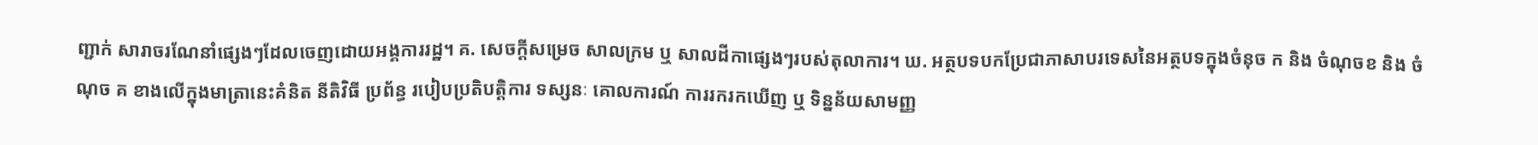ញ្ជាក់ សារាចរណែនាំផ្សេងៗដែលចេញដោយអង្គការរដ្ឋ។ គ. សេចក្ដីសម្រេច សាលក្រម ឬ សាលដីកាផ្សេងៗរបស់តុលាការ។ ឃ. អត្ថបទបកប្រែជាភាសាបរទេសនៃអត្ថបទក្នុងចំនុច ក និង ចំណុចខ និង ចំណុច គ ខាងលើក្នុងមាត្រានេះគំនិត នីតិវិធី ប្រព័ន្ធ របៀបប្រតិបត្តិការ ទស្សនៈ គោលការណ៍ ការរករកឃើញ ឬ ទិន្នន័យសាមញ្ញ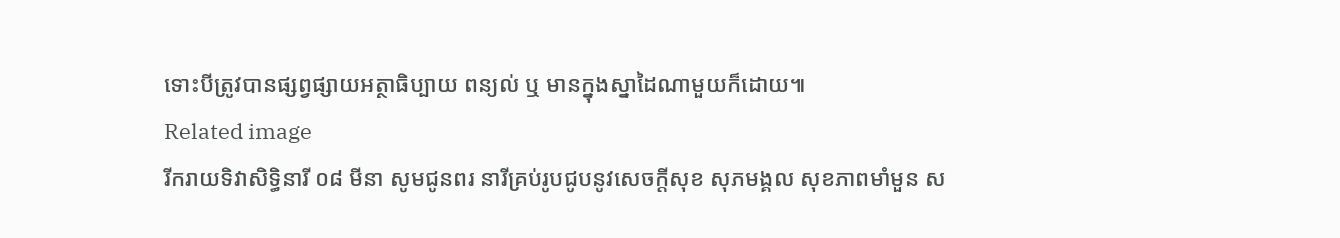ទោះបីត្រូវបានផ្សព្វផ្សាយអត្ថាធិប្បាយ ពន្យល់ ឬ មានក្នុងស្នាដៃណាមួយក៏ដោយ៕
Related image
រីករាយទិវាសិទ្ធិនារី ០៨ មីនា សូមជូនពរ នារីគ្រប់រូបជូបនូវសេចក្តីសុខ សុភមង្គល សុខភាពមាំមួន ស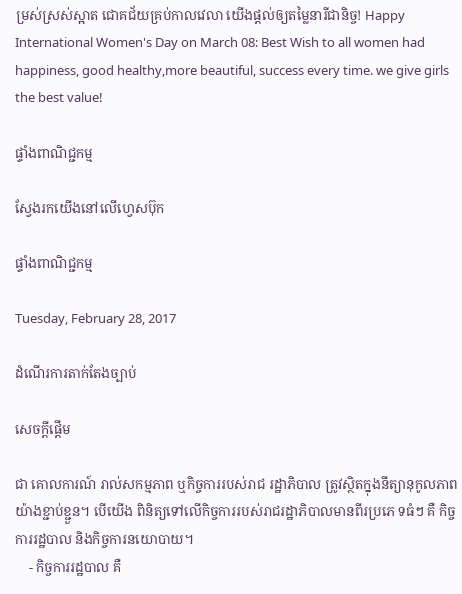ម្រស់ស្រស់ស្អាត ជោគជ័យគ្រប់កាលវេលា យើងផ្តល់ឲ្យតម្លៃនារីជានិច្ច! Happy International Women's Day on March 08: Best Wish to all women had happiness, good healthy,more beautiful, success every time. we give girls the best value!

ផ្ទាំងពាណិជ្ជកម្ម

ស្វែងរកយើងនៅលើហ្វេសប៊ុក

ផ្ទាំងពាណិជ្ជកម្ម

Tuesday, February 28, 2017

ដំណើរការតាក់តែងច្បាប់

សេចក្តីផ្តើម

ជា គោលការណ៍ រាល់សកម្មភាព ឬកិច្ចការរបស់រាជ រដ្ឋាភិបាល ត្រូវស្ថិតក្នុងនីត្យានុកូលភាពយ៉ាងខ្ជាប់ខ្ជួន។ បើយើង ពិនិត្យទៅលើកិច្ចការរបស់រាជរដ្ឋាភិបាលមានពីរប្រភេ ទធំៗ គឺ កិច្ចការរដ្ឋបាល និងកិច្ចការនយោបាយ។
    - កិច្ចការរដ្ឋបាល គឺ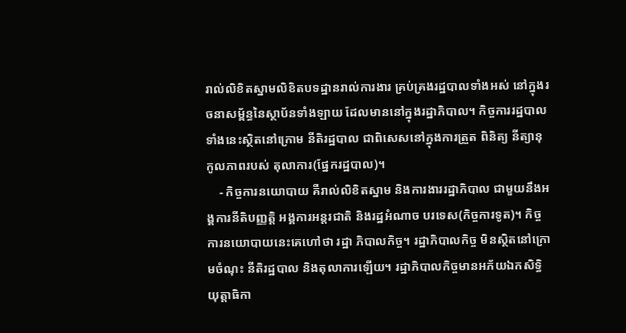រាល់លិខិតស្នាមលិខិតបទដ្ឋានរាល់ការងារ គ្រប់គ្រងរដ្ឋបាលទាំងអស់ នៅក្នុងរចនាសម្ព័ន្ធនៃស្ថាប័នទាំងឡាយ ដែលមាននៅក្នុងរដ្ឋាភិបាល។ កិច្ចការរដ្ឋបាលទាំងនេះស្ថិតនៅក្រោម នីតិរដ្ឋបាល ជាពិសេសនៅក្នុងការត្រួត ពិនិត្យ នីត្យានុកូលភាពរបស់ តុលាការ(ផ្នែករដ្ឋបាល)។
    - កិច្ចការនយោបាយ គឺរាល់លិខិតស្នាម និងការងាររដ្ឋាភិបាល ជាមួយនឹងអង្គការនីតិបញ្ញត្តិ អង្គការអន្តរជាតិ និងរដ្ឋអំណាច បរទេស(កិច្ចការទូត)។ កិច្ចការនយោបាយនេះគេហៅថា រដ្ឋា ភិបាលកិច្ច។ រដ្ឋាភិបាលកិច្ច មិនស្ថិតនៅក្រោមចំណុះ នីតិរដ្ឋបាល និងតុលាការឡើយ។ រដ្ឋាភិបាលកិច្ចមានអភ័យឯកសិទ្ធិយុត្តាធិកា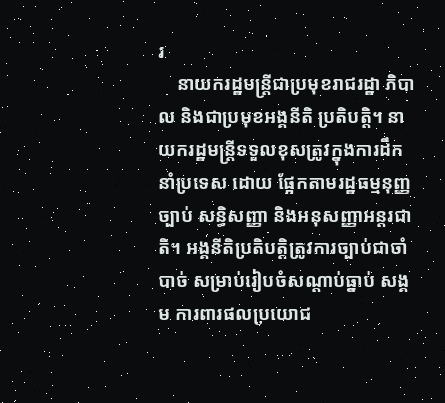រ
    នាយករដ្ឋមន្ត្រីជាប្រមុខរាជរដ្ឋា ភិបាល និងជាប្រមុខអង្គនីតិ ប្រតិបត្តិ។ នាយករដ្ឋមន្ត្រីទទួលខុសត្រូវក្នុងការដឹកនាំប្រទេស ដោយ ផ្អែកតាមរដ្ឋធម្មនុញ្ញ ច្បាប់ សន្ធិសញ្ញា និងអនុសញ្ញាអន្តរជាតិ។ អង្គនីតិប្រតិបត្តិត្រូវការច្បាប់ជាចាំបាច់ សម្រាប់រៀបចំសណ្តាប់ធ្នាប់ សង្គម ការពារផលប្រយោជ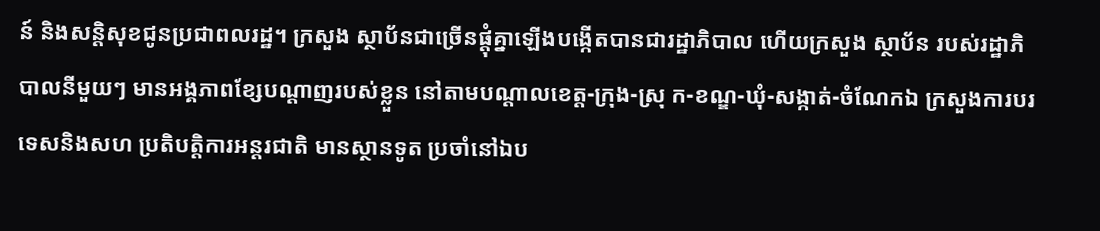ន៍ និងសន្តិសុខជូនប្រជាពលរដ្ឋ។ ក្រសួង ស្ថាប័នជាច្រើនផ្តុំគ្នាឡើងបង្កើតបានជារដ្ឋាភិបាល ហើយក្រសួង ស្ថាប័ន របស់រដ្ឋាភិបាលនីមួយៗ មានអង្គភាពខ្សែបណ្តាញរបស់ខ្លួន នៅតាមបណ្តាលខេត្ត-ក្រុង-ស្រុ ក-ខណ្ឌ-ឃុំ-សង្កាត់-ចំណែកឯ ក្រសួងការបរទេសនិងសហ ប្រតិបត្តិការអន្តរជាតិ មានស្ថានទូត ប្រចាំនៅឯប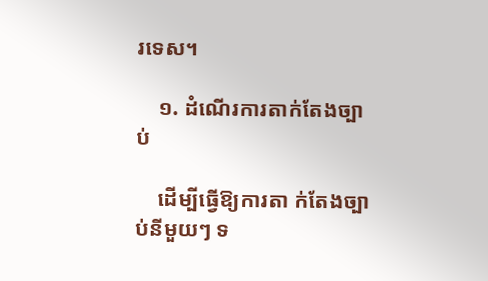រទេស។

    ១. ដំណើរការតាក់តែងច្បាប់

    ដើម្បីធ្វើឱ្យការតា ក់តែងច្បាប់នីមួយៗ ទ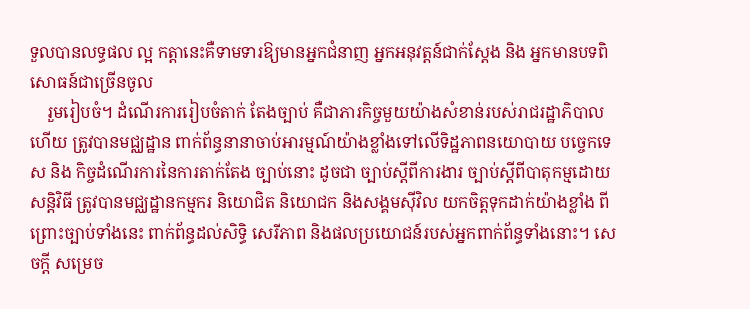ទួលបានលទ្ធផល ល្អ កត្តានេះគឺទាមទារឱ្យមានអ្នកជំនាញ អ្នកអនុវត្តន៍ជាក់ស្តែង និង អ្នកមានបទពិសោធន៍ជាច្រើនចូល
    រួមរៀបចំ។ ដំណើរការរៀបចំតាក់ តែងច្បាប់ គឺជាភារកិច្ចមួយយ៉ាងសំខាន់របស់រាជរដ្ឋាភិបាល ហើយ ត្រូវបានមជ្ឈដ្ឋាន ពាក់ព័ន្ធនានាចាប់អារម្មណ៍យ៉ាងខ្លាំងទៅលើទិដ្ឋភាពនយោបាយ បច្ចេកទេស និង កិច្ចដំណើរការនៃការតាក់តែង ច្បាប់នោះ ដូចជា ច្បាប់ស្តីពីការងារ ច្បាប់ស្តីពីបាតុកម្មដោយសន្តិវិធី ត្រូវបានមជ្ឈដ្ឋានកម្មករ និយោជិត និយោជក និងសង្គមស៊ីវិល យកចិត្តទុកដាក់យ៉ាងខ្លាំង ពីព្រោះច្បាប់ទាំងនេះ ពាក់ព័ន្ធដល់សិទ្ធិ សេរីភាព និងផលប្រយោជន៍របស់អ្នកពាក់ព័ន្ធទាំងនោះ។ សេចក្តី សម្រេច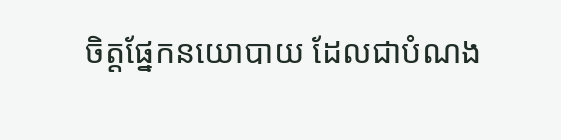ចិត្តផ្នែកនយោបាយ ដែលជាបំណង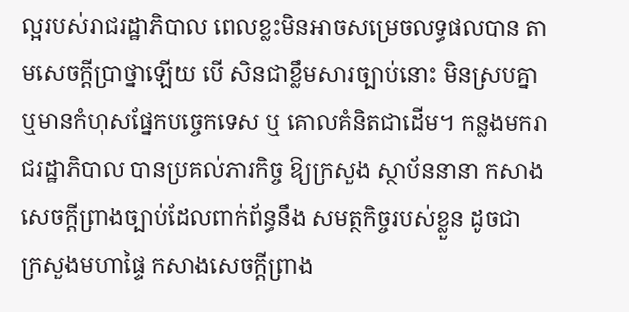ល្អរបស់រាជរដ្ឋាភិបាល ពេលខ្លះមិនអាចសម្រេចលទ្ធផលបាន តាមសេចក្តីប្រាថ្នាឡើយ បើ សិនជាខ្លឹមសារច្បាប់នោះ មិនស្របគ្នា ឬមានកំហុសផ្នែកបច្ចេកទេស ឬ គោលគំនិតជាដើម។ កន្លងមករាជរដ្ឋាភិបាល បានប្រគល់ភារកិច្ច ឱ្យក្រសួង ស្ថាប័ននានា កសាងសេចក្តីព្រាងច្បាប់ដែលពាក់ព័ន្ធនឹង សមត្ថកិច្ចរបស់ខ្លួន ដូចជា ក្រសួងមហាផ្ទៃ កសាងសេចក្តីព្រាង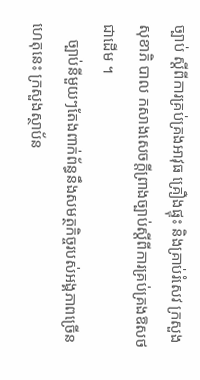ច្បាប់ ស្តីពីការគ្រប់គ្រងអាវុធ គ្រឿងផ្ទុះ និងគ្រាប់រំសេវ ក្រសួង សុខាភិ បាល កសាងសេចក្តីព្រាងច្បាប់ស្តីពីការគ្រប់គ្រងឱសថជាដើម ។
    ច្បាប់នីមួយៗតែងពាក់ព័ន្ធនឹងសមត្ថកិច្ចរបស់អង្គភាពច្រើន ហេតុនេះ ក្រសួងស្ថាប័ន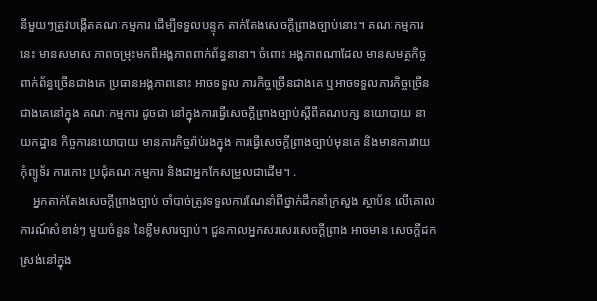នីមួយៗត្រូវបង្កើតគណៈកម្មការ ដើម្បីទទួលបន្ទុក តាក់តែងសេចក្តីព្រាងច្បាប់នោះ។ គណៈកម្មការនេះ មានសមាស ភាពចម្រុះមកពីអង្គភាពពាក់ព័ន្ធនានា។ ចំពោះ អង្គភាពណាដែល មានសមត្ថកិច្ចពាក់ព័ន្ធច្រើនជាងគេ ប្រធានអង្គភាពនោះ អាចទទួល ភារកិច្ចច្រើនជាងគេ ឬអាចទទួលភារកិច្ចច្រើនជាងគេនៅក្នុង គណៈកម្មការ ដូចជា នៅក្នុងការធ្វើសេចក្តីព្រាងច្បាប់ស្តីពីគណបក្ស នយោបាយ នាយកដ្ឋាន កិច្ចការនយោបាយ មានភារកិច្ចរ៉ាប់រងក្នុង ការធ្វើសេចក្តីព្រាងច្បាប់មុនគេ និងមានការវាយកុំព្យូទ័រ ការកោះ ប្រជុំគណៈកម្មការ និងជាអ្នកកែសម្រួលជាដើម។ .
    អ្នកតាក់តែងសេចក្តីព្រាងច្បាប់ ចាំបាច់ត្រូវទទួលការណែនាំពីថ្នាក់ដឹកនាំក្រសួង ស្ថាប័ន លើគោលការណ៍សំខាន់ៗ មួយចំនួន នៃខ្លឹមសារច្បាប់។ ជួនកាលអ្នកសរសេរសេចក្តីព្រាង អាចមាន សេចក្តីដកស្រង់នៅក្នុង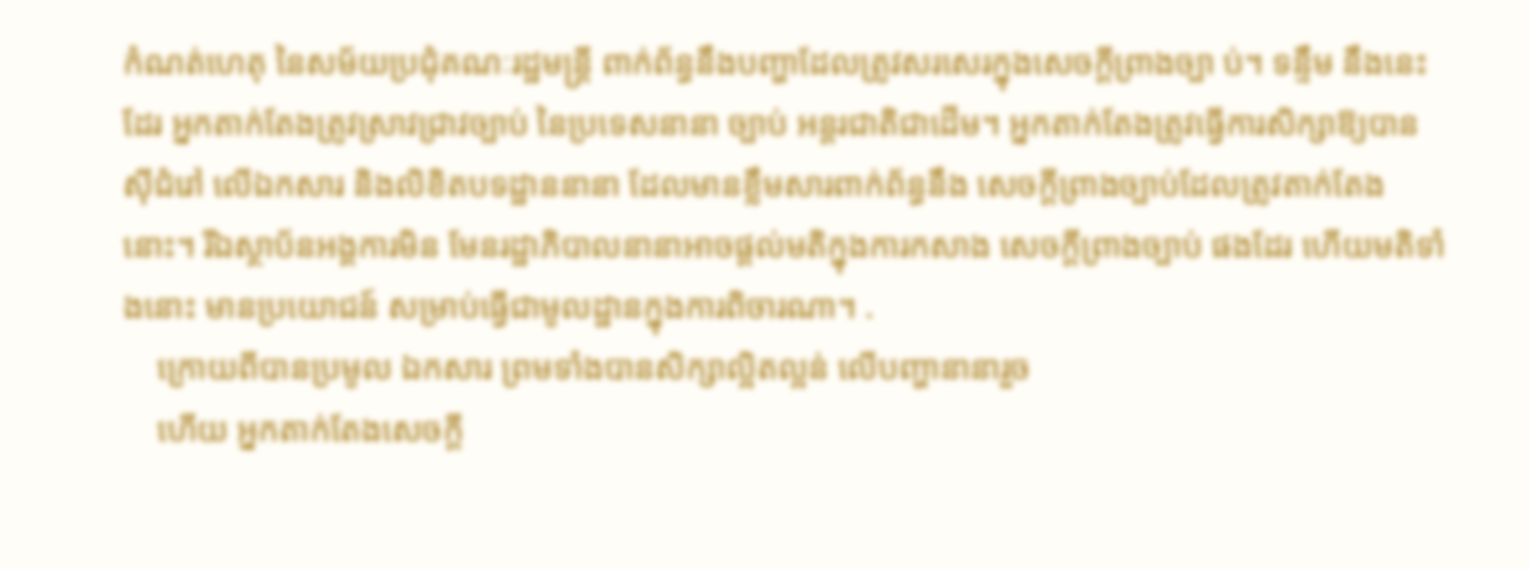កំណត់ហេតុ នៃសម័យប្រជុំគណៈរដ្ឋមន្ត្រី ពាក់ព័ន្ធនឹងបញ្ហាដែលត្រូវសរសេរក្នុងសេចក្តីព្រាងច្បា ប់។ ទន្ទឹម នឹងនេះដែរ អ្នកតាក់តែងត្រូវស្រាវជ្រាវច្បាប់ នៃប្រទេសនានា ច្បាប់ អន្តរជាតិជាដើម។ អ្នកតាក់តែងត្រូវធ្វើការសិក្សាឱ្យបានស៊ីជំរៅ លើឯកសារ និងលិខិតបទដ្ឋាននានា ដែលមានខ្លឹមសារពាក់ព័ន្ធនឹង សេចក្តីព្រាងច្បាប់ដែលត្រូវតាក់តែងនោះ។ រីឯស្ថាប័នអង្គការមិន មែនរដ្ឋាភិបាលនានាអាចផ្តល់មតិក្នុងការកសាង សេចក្តីព្រាងច្បាប់ ផងដែរ ហើយមតិទាំងនោះ មានប្រយោជន៍ សម្រាប់ធ្វើជាមូលដ្ឋានក្នុងការពិចារណា។ .
    ក្រោយពីបានប្រមូល ឯកសារ ព្រមទាំងបានសិក្សាល្អិតល្អន់ លើបញ្ហានានារួច
    ហើយ អ្នកតាក់តែងសេចក្តី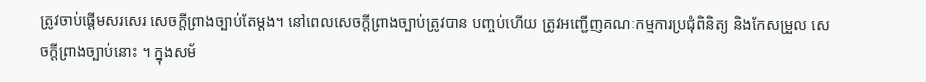ត្រូវចាប់ផ្តើមសរសេរ សេចក្តីព្រាងច្បាប់តែម្តង។ នៅពេលសេចក្តីព្រាងច្បាប់ត្រូវបាន បញ្ចប់ហើយ ត្រូវអញ្ជើញគណៈកម្មការប្រជុំពិនិត្យ និងកែសម្រួល សេចក្តីព្រាងច្បាប់នោះ ។ ក្នុងសម័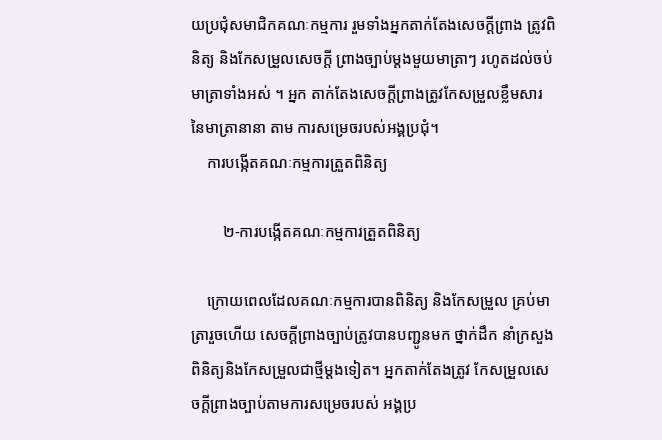យប្រជុំសមាជិកគណៈកម្មការ រួមទាំងអ្នកតាក់តែងសេចក្តីព្រាង ត្រូវពិនិត្យ និងកែសម្រួលសេចក្តី ព្រាងច្បាប់ម្តងមួយមាត្រាៗ រហូតដល់ចប់មាត្រាទាំងអស់ ។ អ្នក តាក់តែងសេចក្តីព្រាងត្រូវកែសម្រួលខ្លឹមសារ នៃមាត្រានានា តាម ការសម្រេចរបស់អង្គប្រជុំ។
    ការបង្កើតគណៈកម្មការត្រួតពិនិត្យ

        ២-ការបង្កើតគណៈកម្មការត្រួតពិនិត្យ

    ក្រោយពេលដែលគណៈកម្មការបានពិនិត្យ និងកែសម្រួល គ្រប់មាត្រារួចហើយ សេចក្តីព្រាងច្បាប់ត្រូវបានបញ្ជូនមក ថ្នាក់ដឹក នាំក្រសួងពិនិត្យនិងកែសម្រួលជាថ្មីម្តងទៀត។ អ្នកតាក់តែងត្រូវ កែសម្រួលសេចក្តីព្រាងច្បាប់តាមការសម្រេចរបស់ អង្គប្រ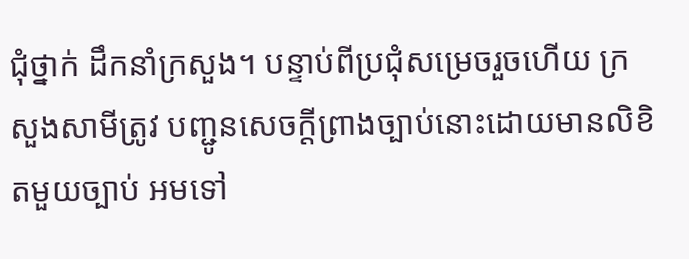ជុំថ្នាក់ ដឹកនាំក្រសួង។ បន្ទាប់ពីប្រជុំសម្រេចរួចហើយ ក្រសួងសាមីត្រូវ បញ្ជូនសេចក្តីព្រាងច្បាប់នោះដោយមានលិខិតមួយច្បាប់ អមទៅ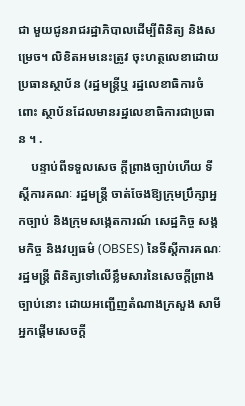ជា មួយជូនរាជរដ្ឋាភិបាលដើម្បីពិនិត្យ និងសម្រេច។ លិខិតអមនេះត្រូវ ចុះហត្ថលេខាដោយប្រធានស្ថាប័ន (រដ្ឋមន្ត្រីឬ រដ្ឋលេខាធិការចំពោះ ស្ថាប័នដែលមានរដ្ឋលេខាធិការជាប្រធាន ។ .
    បន្ទាប់ពីទទួលសេច ក្តីព្រាងច្បាប់ហើយ ទីស្តីការគណៈ រដ្ឋមន្ត្រី ចាត់ចែងឱ្យក្រុមប្រឹក្សាអ្នកច្បាប់ និងក្រុមសង្កេតការណ៍ សេដ្ឋកិច្ច សង្គមកិច្ច និងវប្បធម៌ (OBSES) នៃទីស្តីការគណៈ រដ្ឋមន្ត្រី ពិនិត្យទៅលើខ្លឹមសារនៃសេចក្តីព្រាងច្បាប់នោះ ដោយអញ្ជើញតំណាងក្រសួង សាមីអ្នកផ្តើមសេចក្តី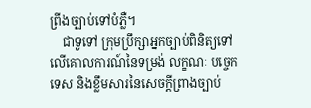ព្រីងច្បាប់ទៅបំភ្លឺ។
    ជាទូទៅ ក្រុមប្រឹក្សាអ្នកច្បាប់ពិនិត្យទៅលើគោលការណ៍នៃទម្រង់ លក្ខណៈ បច្ចេកទេស និងខ្លឹមសារនៃសេចក្តីព្រាងច្បាប់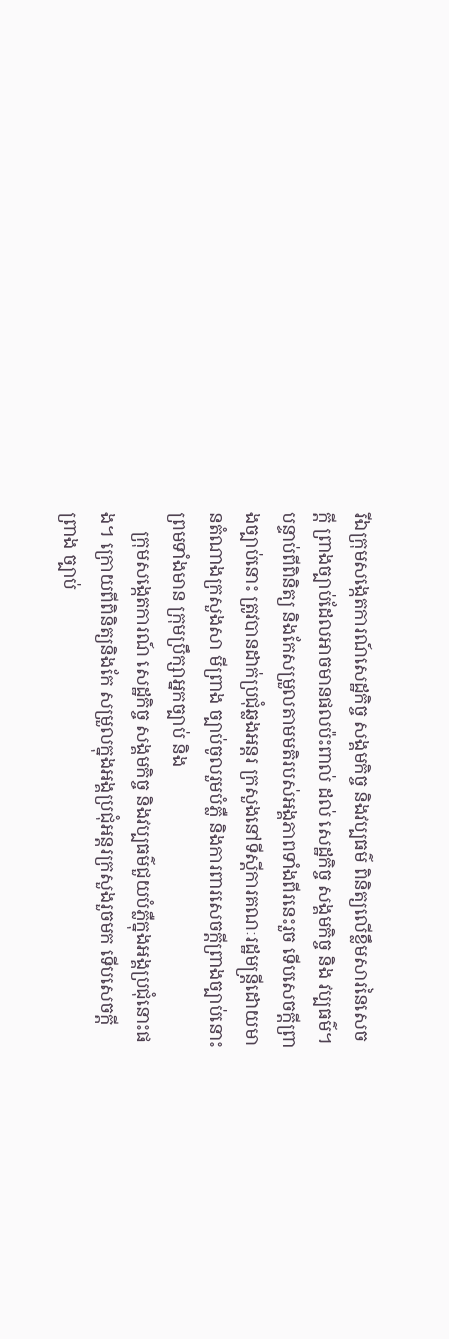រីឯក្រុមសង្កេតការណ៍សេដ្ឋកិច្ច សង្គមកិច្ច និងវប្បធម៌ ពិនិត្យលើខ្លឹមសារនៃសេចក្តី ព្រាងច្បាប់ដែលអាចមានផលប៉ះពាល់ ដល់ សេដ្ឋកិច្ច សង្គមកិច្ច និង វប្បធម៌។ បន្ទាប់ពីពិនិត្យ និងកែសម្រួលតាមមតិរបស់អង្គភាពទាំងពីរនេះរួច ទើបសេចក្តីព្រាងច្បាប់នោះ ត្រូវបានដាក់ប្រជុំឆ្លងអន្តរ ក្រសួងនៅទីស្តីការគណៈរដ្ឋមន្ត្រីដោយមានតំណាងក្រសួងសា មីព្រាង ច្បាប់ចូលរួមបំភ្លឺ និងការពារសេចក្តីព្រាងច្បាប់នោះព្រមទាំងមាន ក្រុមប្រឹក្សាអ្នកច្បាប់ និង
    ក្រុមសង្កេតការណ៍ សេដ្ឋកិច្ច សង្គមកិច្ច និងវប្បធម៌ជួយបំភ្លឺក្នុងអង្គប្រជុំនោះផង។ ក្រោយពីពិនិត្យនិងកែ សម្រួលក្នុងអង្គប្រជុំអន្តរក្រសួងរួចមក ទើបសេចក្តីព្រាង ច្បាប់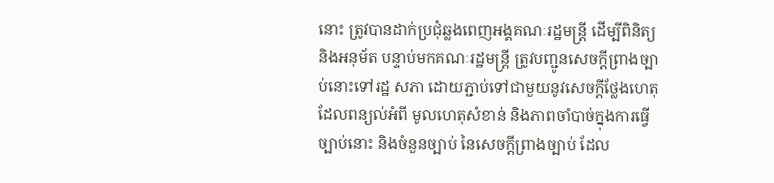នោះ ត្រូវបានដាក់ប្រជុំឆ្លងពេញអង្គគណៈរដ្ឋមន្ត្រី ដើម្បីពិនិត្យ និងអនុម័ត បន្ទាប់មកគណៈរដ្ឋមន្ត្រី ត្រូវបញ្ជូនសេចក្តីព្រាងច្បាប់នោះទៅរដ្ឋ សភា ដោយភ្ជាប់ទៅជាមួយនូវសេចក្តីថ្លែងហេតុដែលពន្យល់អំពី មូលហេតុសំខាន់ និងភាពចាំបាច់ក្នុងការធ្វើច្បាប់នោះ និងចំនួនច្បាប់ នៃសេចក្តីព្រាងច្បាប់ ដែល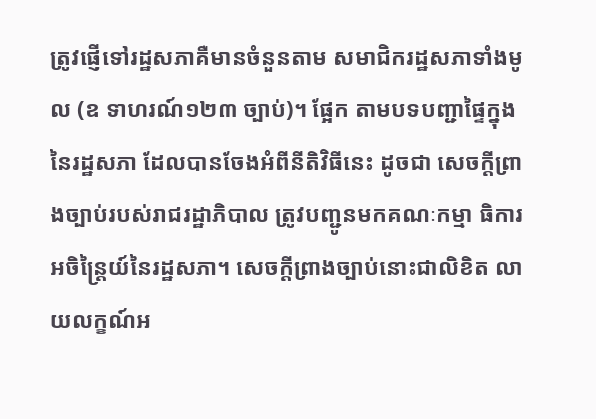ត្រូវផ្ញើទៅរដ្ឋសភាគឺមានចំនួនតាម សមាជិករដ្ឋសភាទាំងមូល (ឧ ទាហរណ៍១២៣ ច្បាប់)។ ផ្អែក តាមបទបញ្ជាផ្ទៃក្នុងនៃរដ្ឋសភា ដែលបានចែងអំពីនីតិវិធីនេះ ដូចជា សេចក្តីព្រាងច្បាប់របស់រាជរដ្ឋាភិបាល ត្រូវបញ្ជូនមកគណៈកម្មា ធិការអចិន្ត្រៃយ៍នៃរដ្ឋសភា។ សេចក្តីព្រាងច្បាប់នោះជាលិខិត លាយលក្ខណ៍អ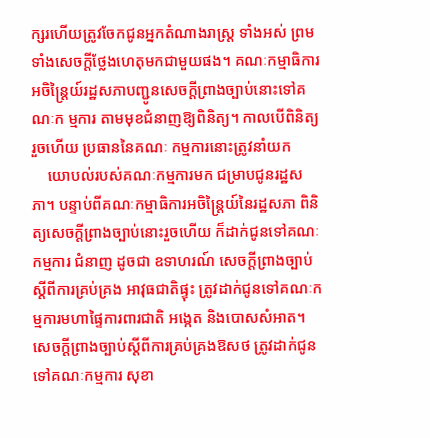ក្សរហើយត្រូវចែកជូនអ្នកតំណាងរាស្ត្រ ទាំងអស់ ព្រមទាំងសេចក្តីថ្លែងហេតុមកជាមួយផង។ គណៈកម្មាធិការ អចិន្ត្រៃយ៍រដ្ឋសភាបញ្ជូនសេចក្តីព្រាងច្បាប់នោះទៅគណៈក ម្មការ តាមមុខជំនាញឱ្យពិនិត្យ។ កាលបើពិនិត្យរួចហើយ ប្រធាននៃគណៈ កម្មការនោះត្រូវនាំយក
    យោបល់របស់គណៈកម្មការមក ជម្រាបជូនរដ្ឋសភា។ បន្ទាប់ពីគណៈកម្មាធិការអចិន្ត្រៃយ៍នៃរដ្ឋសភា ពិនិត្យសេចក្តីព្រាងច្បាប់នោះរួចហើយ ក៏ដាក់ជូនទៅគណៈកម្មការ ជំនាញ ដូចជា ឧទាហរណ៍ សេចក្តីព្រាងច្បាប់ស្តីពីការគ្រប់គ្រង អាវុធជាតិផ្ទុះ ត្រូវដាក់ជូនទៅគណៈកម្មការមហាផ្ទៃការពារជាតិ អង្កេត និងបោសសំអាត។ សេចក្តីព្រាងច្បាប់ស្តីពីការគ្រប់គ្រងឱសថ ត្រូវដាក់ជូនទៅគណៈកម្មការ សុខា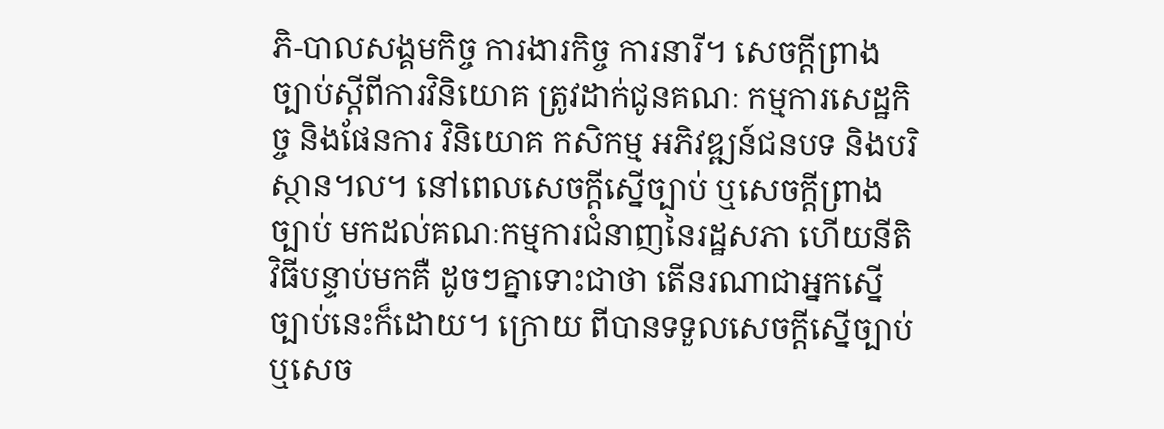ភិ-បាលសង្គមកិច្ច ការងារកិច្ច ការនារី។ សេចកី្តព្រាងច្បាប់ស្តីពីការវិនិយោគ ត្រូវដាក់ជូនគណៈ កម្មការសេដ្ឋកិច្ច និងផែនការ វិនិយោគ កសិកម្ម អភិវឌ្ឍន៍ជនបទ និងបរិស្ថាន៘ នៅពេលសេចក្តីស្នើច្បាប់ ឬសេចក្តីព្រាងច្បាប់ មកដល់គណៈកម្មការជំនាញនៃរដ្ឋសភា ហើយនីតិវិធីបន្ទាប់មកគឺ ដូចៗគ្នាទោះជាថា តើនរណាជាអ្នកស្នើច្បាប់នេះក៏ដោយ។ ក្រោយ ពីបានទទួលសេចក្តីស្នើច្បាប់ឬសេច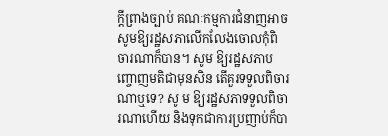ក្តីព្រាងច្បាប់ គណៈកម្មការជំនាញអាចសូមឱ្យរដ្ឋសភាលើកលែងចោលកុំពិ ចារណាក៏បាន។ សូម ឱ្យរដ្ឋសភាបញ្ចោញមតិជាមុនសិន តើគួរទទួលពិចារណាឬទេ? សូ ម ឱ្យរដ្ឋសភាទទួលពិចារណាហើយ និងទុកជាការប្រញាប់ក៏បា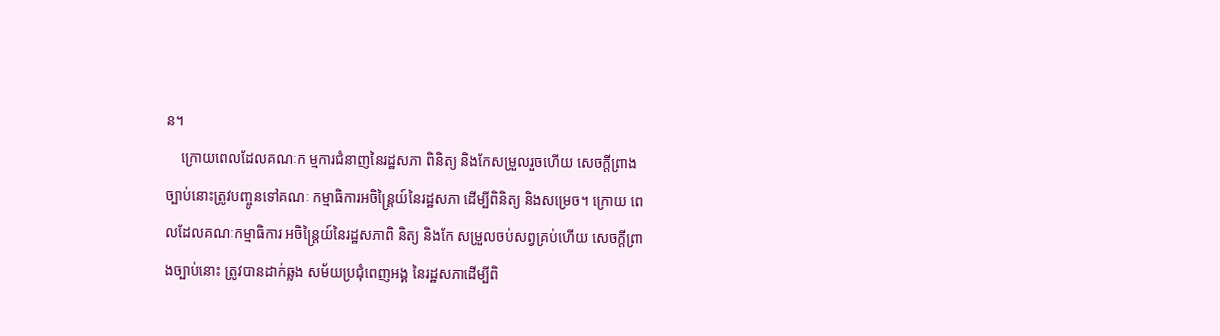ន។
    ក្រោយពេលដែលគណៈក ម្មការជំនាញនៃរដ្ឋសភា ពិនិត្យ និងកែសម្រួលរួចហើយ សេចក្តីព្រាងច្បាប់នោះត្រូវបញ្ចូនទៅគណៈ កម្មាធិការអចិន្ត្រៃយ៍នៃរដ្ឋសភា ដើម្បីពិនិត្យ និងសម្រេច។ ក្រោយ ពេលដែលគណៈកម្មាធិការ អចិន្ត្រៃយ៍នៃរដ្ឋសភាពិ និត្យ និងកែ សម្រួលចប់សព្វគ្រប់ហើយ សេចក្តីព្រាងច្បាប់នោះ ត្រូវបានដាក់ឆ្លង សម័យប្រជុំពេញអង្គ នៃរដ្ឋសភាដើម្បីពិ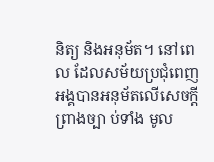និត្យ និងអនុម័ត។ នៅពេល ដែលសម័យប្រជុំពេញអង្គបានអនុម័តលើសេចក្តីព្រាងច្បា ប់ទាំង មូល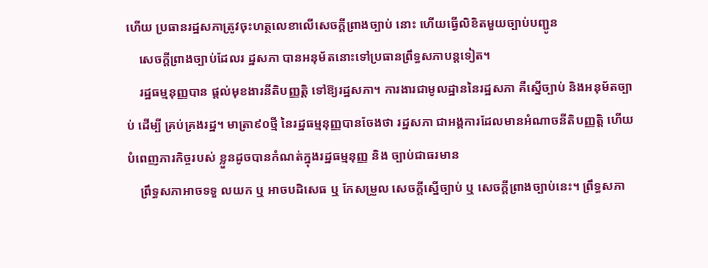ហើយ ប្រធានរដ្ឋសភាត្រូវចុះហត្ថលេខាលើសេចក្តីព្រាងច្បាប់ នោះ ហើយធ្វើលិខិតមួយច្បាប់បញ្ជូន
    សេចក្តីព្រាងច្បាប់ដែលរ ដ្ឋសភា បានអនុម័តនោះទៅប្រធានព្រឹទ្ធសភាបន្តទៀត។
    រដ្ឋធម្មនុញ្ញបាន ផ្តល់មុខងារនីតិបញ្ញត្តិ ទៅឱ្យរដ្ឋសភា។ ការងារជាមូលដ្ឋាននៃរដ្ឋសភា គឺស្នើច្បាប់ និងអនុម័តច្បាប់ ដើម្បី គ្រប់គ្រងរដ្ឋ។ មាត្រា៩០ថ្មី នៃរដ្ឋធម្មនុញ្ញបានចែងថា រដ្ឋសភា ជាអង្គការដែលមានអំណាចនីតិបញ្ញត្តិ ហើយបំពេញភារកិច្ចរបស់ ខ្លួនដូចបានកំណត់ក្នុងរដ្ឋធម្មនុញ្ញ និង ច្បាប់ជាធរមាន
    ព្រឹទ្ធសភាអាចទទួ លយក ឬ អាចបដិសេធ ឬ កែសម្រួល សេចក្តីស្នើច្បាប់ ឬ សេចក្តីព្រាងច្បាប់នេះ។ ព្រឹទ្ធសភា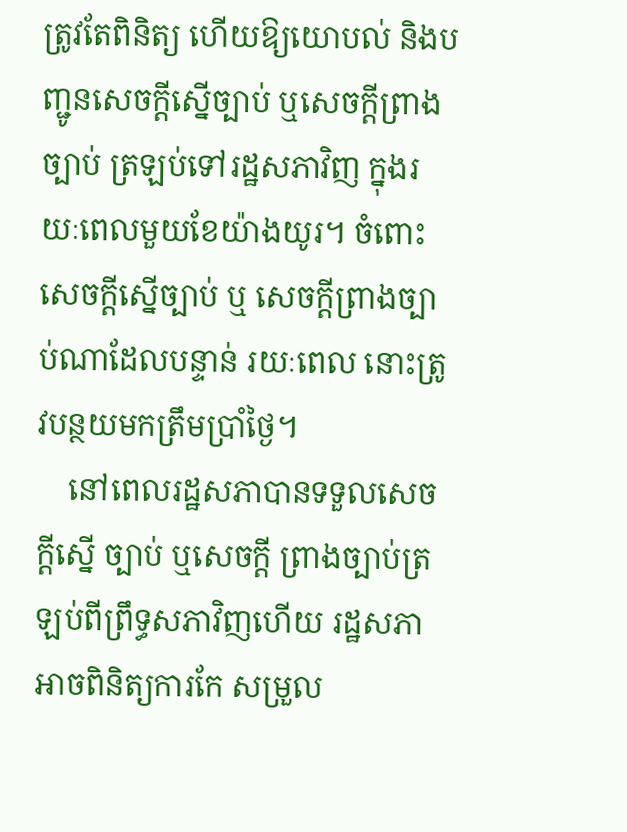ត្រូវតែពិនិត្យ ហើយឱ្យយោបល់ និងបញ្ជូនសេចក្តីស្នើច្បាប់ ឬសេចក្តីព្រាងច្បាប់ ត្រឡប់ទៅរដ្ឋសភាវិញ ក្នុងរយៈពេលមួយខែយ៉ាងយូរ។ ចំពោះ សេចក្តីស្នើច្បាប់ ឬ សេចក្តីព្រាងច្បាប់ណាដែលបន្ទាន់ រយៈពេល នោះត្រូវបន្ថយមកត្រឹមប្រាំថ្ងៃ។
    នៅពេលរដ្ឋសភាបានទទួលសេចក្តីស្នើ ច្បាប់ ឬសេចក្តី ព្រាងច្បាប់ត្រឡប់ពីព្រឹទ្ធសភាវិញហើយ រដ្ឋសភាអាចពិនិត្យការកែ សម្រួល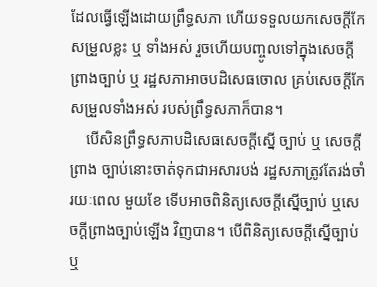ដែលធ្វើឡើងដោយព្រឹទ្ធសភា ហើយទទួលយកសេចក្តីកែ សម្រួលខ្លះ ឬ ទាំងអស់ រួចហើយបញ្ចូលទៅក្នុងសេចក្តីព្រាងច្បាប់ ឬ រដ្ឋសភាអាចបដិសេធចោល គ្រប់សេចក្តីកែសម្រួលទាំងអស់ របស់ព្រឹទ្ធសភាក៏បាន។
    បើសិនព្រឹទ្ធសភាបដិសេធសេចក្តីស្នើ ច្បាប់ ឬ សេចក្តីព្រាង ច្បាប់នោះចាត់ទុកជាអសារបង់ រដ្ឋសភាត្រូវតែរង់ចាំ រយៈពេល មួយខែ ទើបអាចពិនិត្យសេចក្តីស្នើច្បាប់ ឬសេចក្តីព្រាងច្បាប់ឡើង វិញបាន។ បើពិនិត្យសេចក្តីស្នើច្បាប់ ឬ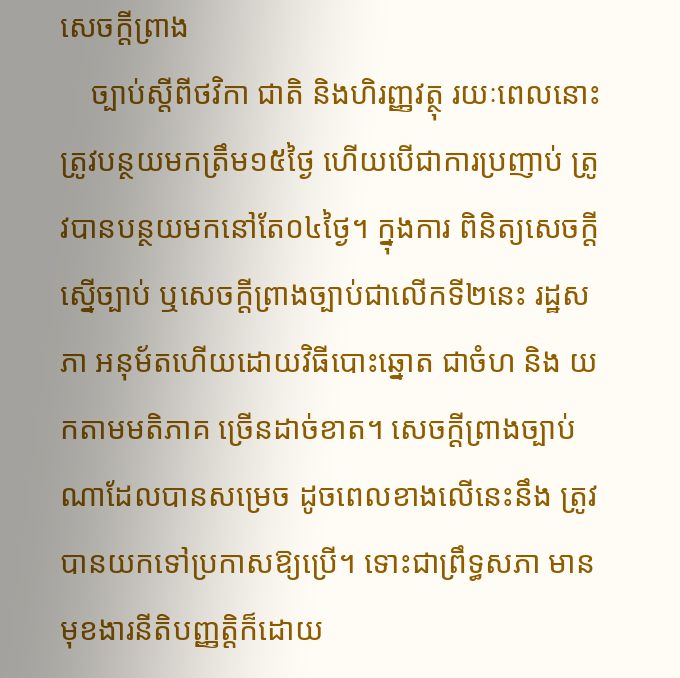សេចក្តីព្រាង
    ច្បាប់ស្តីពីថវិកា ជាតិ និងហិរញ្ញវត្ថុ រយៈពេលនោះត្រូវបន្ថយមកត្រឹម១៥ថ្ងៃ ហើយបើជាការប្រញាប់ ត្រូវបានបន្ថយមកនៅតែ០៤ថ្ងៃ។ ក្នុងការ ពិនិត្យសេចក្តីស្នើច្បាប់ ឬសេចក្តីព្រាងច្បាប់ជាលើកទី២នេះ រដ្ឋសភា អនុម័តហើយដោយវិធីបោះឆ្នោត ជាចំហ និង យកតាមមតិភាគ ច្រើនដាច់ខាត។ សេចក្តីព្រាងច្បាប់ណាដែលបានសម្រេច ដូចពេលខាងលើនេះនឹង ត្រូវបានយកទៅប្រកាសឱ្យប្រើ។ ទោះជាព្រឹទ្ធសភា មានមុខងារនីតិបញ្ញត្តិក៏ដោយ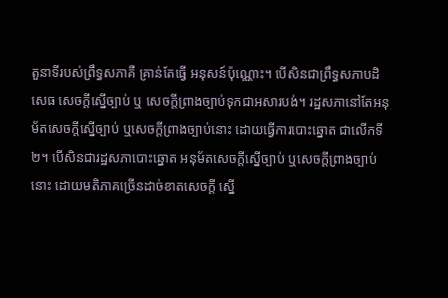តួនាទីរបស់ព្រឹទ្ធសភាគឺ គ្រាន់តែធ្វើ អនុសន៍ប៉ុណ្ណោះ។ បើសិនជាព្រឹទ្ធសភាបដិសេធ សេចក្តីស្នើច្បាប់ ឬ សេចក្តីព្រាងច្បាប់ទុកជាអសារបង់។ រដ្ឋសភានៅតែអនុម័តសេចក្តីស្នើច្បាប់ ឬសេចក្តីព្រាងច្បាប់នោះ ដោយធ្វើការបោះឆ្នោត ជាលើកទី២។ បើសិនជារដ្ឋសភាបោះឆ្នោត អនុម័តសេចក្តីស្នើច្បាប់ ឬសេចក្តីព្រាងច្បាប់នោះ ដោយមតិភាគច្រើនដាច់ខាតសេចក្តី ស្នើ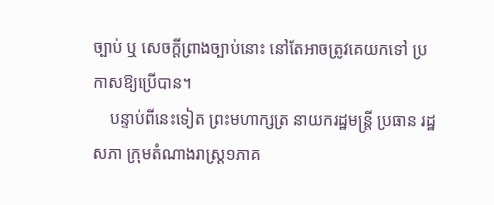ច្បាប់ ឬ សេចក្តីព្រាងច្បាប់នោះ នៅតែអាចត្រូវគេយកទៅ ប្រកាសឱ្យប្រើបាន។
    បន្ទាប់ពីនេះទៀត ព្រះមហាក្សត្រ នាយករដ្ឋមន្ត្រី ប្រធាន រដ្ឋសភា ក្រុមតំណាងរាស្ត្រ១ភាគ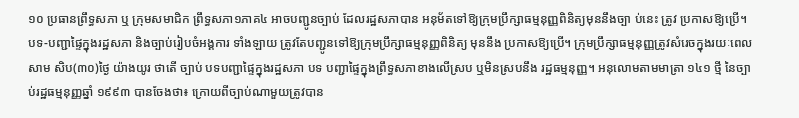១០ ប្រធានព្រឹទ្ធសភា ឬ ក្រុមសមាជិក ព្រឹទ្ធសភា១ភាគ៤ អាចបញ្ជូនច្បាប់ ដែលរដ្ឋសភាបាន អនុម័តទៅឱ្យក្រុមប្រឹក្សាធម្មនុញ្ញពិនិត្យមុននឹងច្បា ប់នេះ ត្រូវ ប្រកាសឱ្យប្រើ។ បទ-បញ្ជាផ្ទៃក្នុងរដ្ឋសភា និងច្បាប់រៀបចំអង្គការ ទាំងឡាយ ត្រូវតែបញ្ជូនទៅឱ្យក្រុមប្រឹក្សាធម្មនុញ្ញពិនិត្យ មុននឹង ប្រកាសឱ្យប្រើ។ ក្រុមប្រឹក្សាធម្មនុញ្ញត្រូវសំរេចក្នុងរយៈពេលសាម សិប(៣០)ថ្ងៃ យ៉ាងយូរ ថាតើ ច្បាប់ បទបញ្ជាផ្ទៃក្នុងរដ្ឋសភា បទ បញ្ជាផ្ទៃក្នុងព្រឹទ្ធសភាខាងលើស្រប ឬមិនស្របនឹង រដ្ឋធម្មនុញ្ញ។ អនុលោមតាមមាត្រា ១៤១ ថ្មី នៃច្បាប់រដ្ឋធម្មនុញ្ញឆ្នាំ ១៩៩៣ បានចែងថា៖ ក្រោយពីច្បាប់ណាមួយត្រូវបាន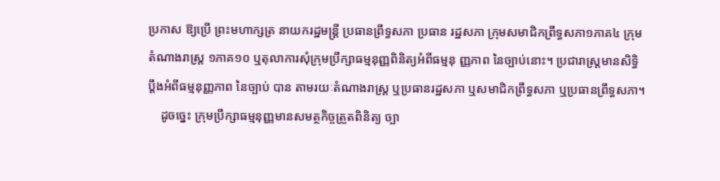ប្រកាស ឱ្យប្រើ ព្រះមហាក្សត្រ នាយករដ្ឋមន្ត្រី ប្រធានព្រឹទ្ធសភា ប្រធាន រដ្ឋសភា ក្រុមសមាជិកព្រឹទ្ធសភា១ភាគ៤ ក្រុមតំណាងរាស្ត្រ ១ភាគ១០ ឬតុលាការសុំក្រុមប្រឹក្សាធម្មនុញ្ញពិនិត្យអំពីធម្មនុ ញ្ញភាព នៃច្បាប់នោះ។ ប្រជារាស្ត្រមានសិទ្ធិប្តឹងអំពីធម្មនុញ្ញភាព នៃច្បាប់ បាន តាមរយៈតំណាងរាស្ត្រ ឬប្រធានរដ្ឋសភា ឬសមាជិកព្រឹទ្ធសភា ឬប្រធានព្រឹទ្ធសភា។
    ដូចច្នេះ ក្រុមប្រឹក្សាធម្មនុញ្ញមានសមត្ថកិច្ចត្រួតពិនិត្យ ច្បា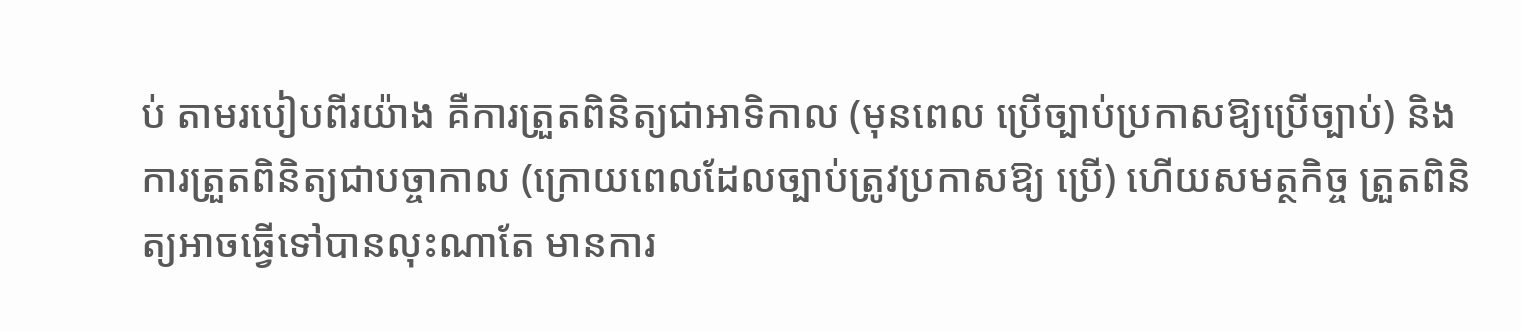ប់ តាមរបៀបពីរយ៉ាង គឺការត្រួតពិនិត្យជាអាទិកាល (មុនពេល ប្រើច្បាប់ប្រកាសឱ្យប្រើច្បាប់) និងការត្រួតពិនិត្យជាបច្ចាកាល (ក្រោយពេលដែលច្បាប់ត្រូវប្រកាសឱ្យ ប្រើ) ហើយសមត្ថកិច្ច ត្រួតពិនិត្យអាចធ្វើទៅបានលុះណាតែ មានការ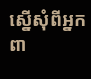ស្នើសុំពីអ្នកពា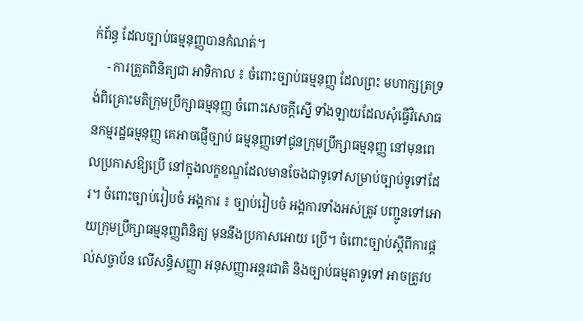ក់ព័ន្ធ ដែលច្បាប់ធម្មនុញ្ញបានកំណត់។
    - ការត្រួតពិនិត្យជា អាទិកាល ៖ ចំពោះច្បាប់ធម្មនុញ្ញ ដែលព្រះ មហាក្សត្រទ្រង់ពិគ្រោះមតិក្រុមប្រឹក្សាធម្មនុញ្ញ ចំពោះសេចក្តីស្នើ ទាំងឡាយដែលសុំធ្វើវិសោធនកម្មរដ្ឋធម្មនុញ្ញ គេអាចផ្ញើច្បាប់ ធម្មនុញ្ញទៅជូនក្រុមប្រឹក្សាធម្មនុញ្ញ នៅមុនពេលប្រកាសឱ្យប្រើ នៅក្នុងលក្ខខណ្ឌដែលមានចែងជាទូទៅសម្រាប់ច្បាប់ទូទៅដែ រ។ ចំពោះច្បាប់រៀបចំ អង្គការ ៖ ច្បាប់រៀបចំ អង្គការទាំងអស់ត្រូវ បញ្ជូនទៅអោយក្រុមប្រឹក្សាធម្មនុញ្ញពិនិត្យ មុននឹងប្រកាសអោយ ប្រើ។ ចំពោះច្បាប់ស្តីពីការផ្តល់សច្ចាប័ន លើសន្ធិសញ្ញា អនុសញ្ញាអន្តរជាតិ និងច្បាប់ធម្មតាទូទៅ អាចត្រូវប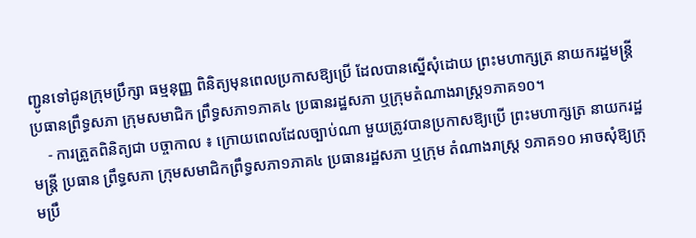ញ្ជូនទៅជូនក្រុមប្រឹក្សា ធម្មនុញ្ញ ពិនិត្យមុនពេលប្រកាសឱ្យប្រើ ដែលបានស្នើសុំដោយ ព្រះមហាក្សត្រ នាយករដ្ឋមន្ត្រី ប្រធានព្រឹទ្ធសភា ក្រុមសមាជិក ព្រឹទ្ធសភា១ភាគ៤ ប្រធានរដ្ឋសភា ឬក្រុមតំណាងរាស្ត្រ១ភាគ១០។
    - ការត្រួតពិនិត្យជា បច្ចាកាល ៖ ក្រោយពេលដែលច្បាប់ណា មួយត្រូវបានប្រកាសឱ្យប្រើ ព្រះមហាក្សត្រ នាយករដ្ឋមន្ត្រី ប្រធាន ព្រឹទ្ធសភា ក្រុមសមាជិកព្រឹទ្ធសភា១ភាគ៤ ប្រធានរដ្ឋសភា ឬក្រុម តំណាងរាស្ត្រ ១ភាគ១០ អាចសុំឱ្យក្រុមប្រឹ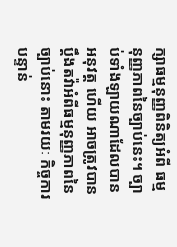ក្សាធម្មនុញ្ញពិនិត្យអំពី ធម្មនុញ្ញភាពនៃច្បាប់នេះ។ ច្បាប់ទាំងឡាយណាដែលបានអនុវត្ត ហើយ អាចត្រូវបានប្តឹងតវ៉ាអំពីធម្មនុញ្ញភាពនៃច្បាប់នោះ តាមរយៈ កិច្ចការបន្ទាន់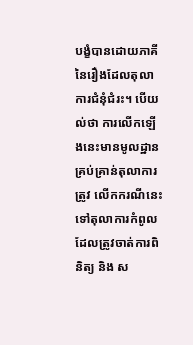បង្ខំបានដោយភាគី នៃរឿងដែលតុលាការជំនុំជំរះ។ បើយល់ថា ការលើកឡើងនេះមានមូលដ្ឋានគ្រប់គ្រាន់តុលាការ ត្រូវ លើកករណីនេះ ទៅតុលាការកំពូលដែលត្រូវចាត់ការពិនិត្យ និង ស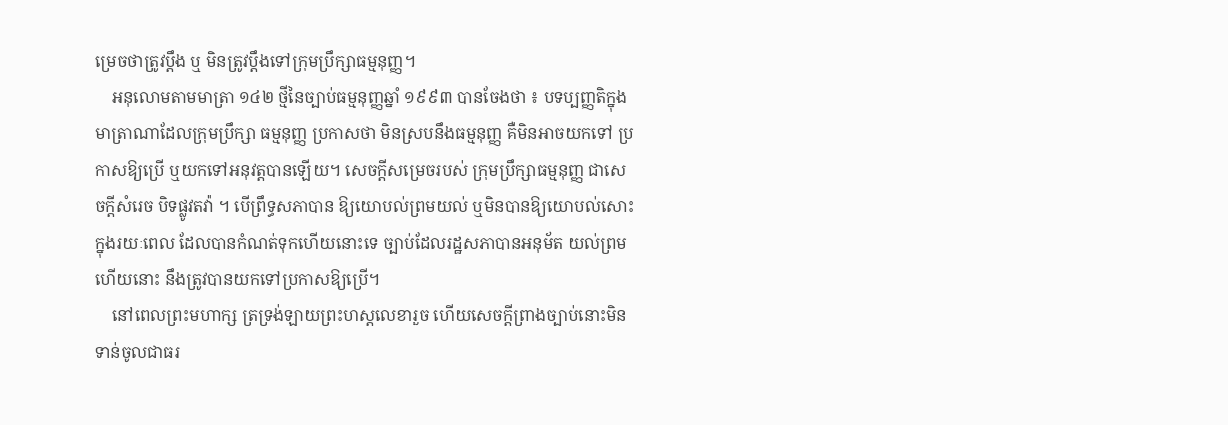ម្រេចថាត្រូវប្តឹង ឬ មិនត្រូវប្តឹងទៅក្រុមប្រឹក្សាធម្មនុញ្ញ។
    អនុលោមតាមមាត្រា ១៤២ ថ្មីនៃច្បាប់ធម្មនុញ្ញឆ្នាំ ១៩៩៣ បានចែងថា ៖ បទប្បញ្ញតិក្នុងមាត្រាណាដែលក្រុមប្រឹក្សា ធម្មនុញ្ញ ប្រកាសថា មិនស្របនឹងធម្មនុញ្ញ គឺមិនអាចយកទៅ ប្រកាសឱ្យប្រើ ឬយកទៅអនុវត្តបានឡើយ។ សេចក្តីសម្រេចរបស់ ក្រុមប្រឹក្សាធម្មនុញ្ញ ជាសេចក្តីសំរេច បិទផ្លូវតវ៉ា ។ បើព្រឹទ្ធសភាបាន ឱ្យយោបល់ព្រមយល់ ឬមិនបានឱ្យយោបល់សោះ ក្នុងរយៈពេល ដែលបានកំណត់ទុកហើយនោះទេ ច្បាប់ដែលរដ្ឋសភាបានអនុម័ត យល់ព្រមហើយនោះ នឹងត្រូវបានយកទៅប្រកាសឱ្យប្រើ។
    នៅពេលព្រះមហាក្ស ត្រទ្រង់ឡាយព្រះហស្តលេខារួច ហើយសេចក្តីព្រាងច្បាប់នោះមិនទាន់ចូលជាធរ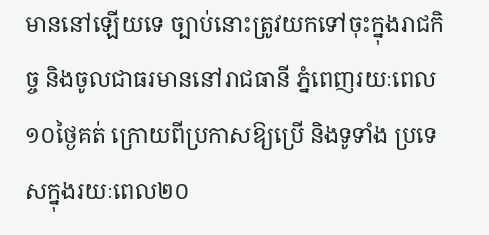មាននៅឡើយទេ ច្បាប់នោះត្រូវយកទៅចុះក្នុងរាជកិច្ច និងចូលជាធរមាននៅរាជធានី ភ្នំពេញរយៈពេល ១០ថ្ងៃគត់ ក្រោយពីប្រកាសឱ្យប្រើ និងទូទាំង ប្រទេសក្នុងរយៈពេល២០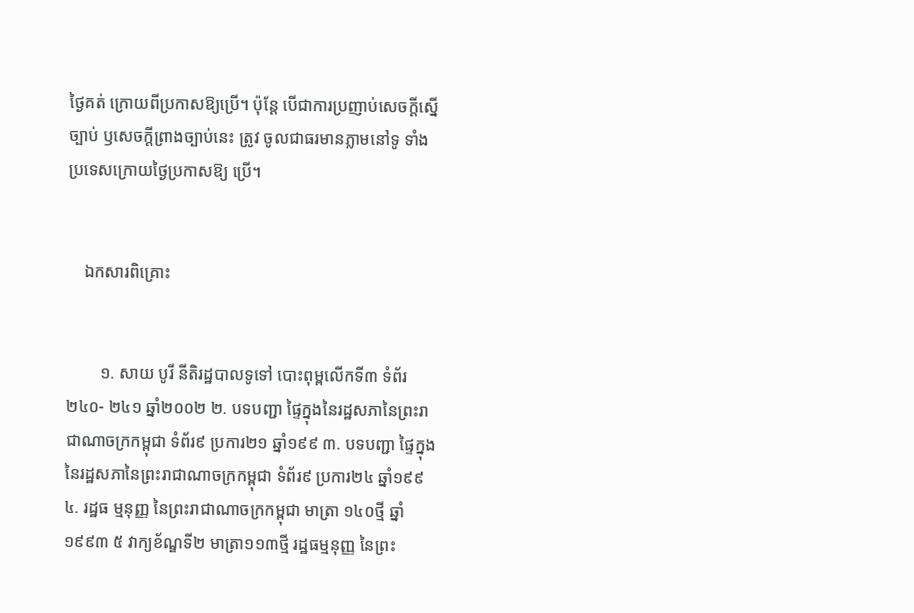ថ្ងៃគត់ ក្រោយពីប្រកាសឱ្យប្រើ។ ប៉ុន្តែ បើជាការប្រញាប់សេចក្តីស្នើច្បាប់ ឫសេចក្តីព្រាងច្បាប់នេះ ត្រូវ ចូលជាធរមានភ្លាមនៅទូ ទាំងប្រទេសក្រោយថ្ងៃប្រកាសឱ្យ ប្រើ។


    ឯកសារពិគ្រោះ


        ១. សាយ បូរី នីតិរដ្ឋបាលទូទៅ បោះពុម្ពលើកទី៣ ទំព័រ ២៤០- ២៤១ ឆ្នាំ២០០២ ២. បទបញ្ជា ផ្ទៃក្នុងនៃរដ្ឋសភានៃព្រះរាជាណាចក្រកម្ពុជា ទំព័រ៩ ប្រការ២១ ឆ្នាំ១៩៩ ៣. បទបញ្ជា ផ្ទៃក្នុងនៃរដ្ឋសភានៃព្រះរាជាណាចក្រកម្ពុជា ទំព័រ៩ ប្រការ២៤ ឆ្នាំ១៩៩ ៤. រដ្ឋធ ម្មនុញ្ញ នៃព្រះរាជាណាចក្រកម្ពុជា មាត្រា ១៤០ថ្មី ឆ្នាំ ១៩៩៣ ៥ វាក្យខ័ណ្ឌទី២ មាត្រា១១៣ថ្មី រដ្ឋធម្មនុញ្ញ នៃព្រះ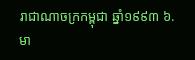រាជាណាចក្រកម្ពុជា ឆ្នាំ១៩៩៣ ៦. មា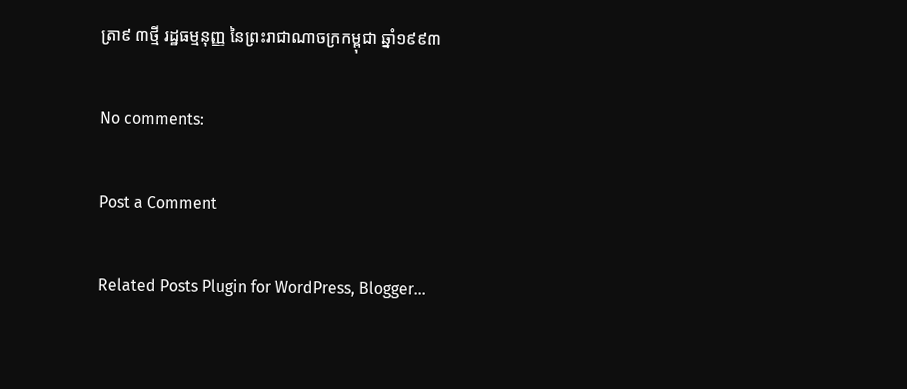ត្រា៩ ៣ថ្មី រដ្ឋធម្មនុញ្ញ នៃព្រះរាជាណាចក្រកម្ពុជា ឆ្នាំ១៩៩៣

No comments:

Post a Comment

Related Posts Plugin for WordPress, Blogger...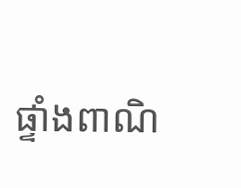ផ្ទាំងពាណិ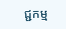ជ្ជកម្ម